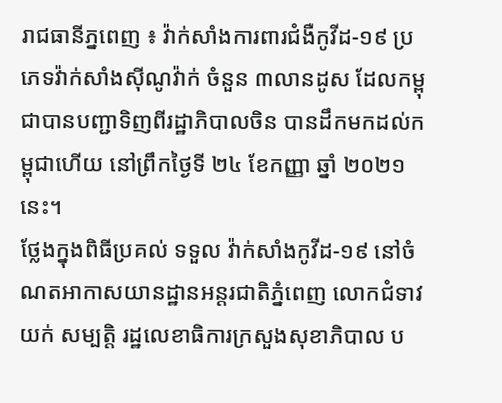រាជធានីភ្នពេញ ៖ វ៉ាក់សាំងការពារជំងឺកូវីដ-១៩ ប្រភេទវ៉ាក់សាំងស៊ីណូវ៉ាក់ ចំនួន ៣លានដូស ដែលកម្ពុជាបានបញ្ជាទិញពីរដ្ឋាភិបាលចិន បានដឹកមកដល់កម្ពុជាហើយ នៅព្រឹកថ្ងៃទី ២៤ ខែកញ្ញា ឆ្នាំ ២០២១នេះ។
ថ្លែងក្នុងពិធីប្រគល់ ទទួល វ៉ាក់សាំងកូវីដ-១៩ នៅចំណតអាកាសយានដ្ឋានអន្តរជាតិភ្នំពេញ លោកជំទាវ យក់ សម្បត្តិ រដ្ឋលេខាធិការក្រសួងសុខាភិបាល ប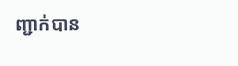ញ្ជាក់បាន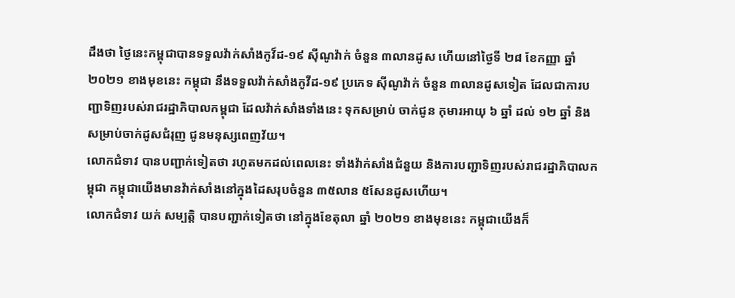ដឹងថា ថ្ងៃនេះកម្ពុជាបានទទួលវ៉ាក់សាំងកូវ៏ដ-១៩ ស៊ីណូវ៉ាក់ ចំនួន ៣លានដូស ហើយនៅថ្ងៃទី ២៨ ខែកញ្ញា ឆ្នាំ ២០២១ ខាងមុខនេះ កម្ពុជា នឹងទទួលវ៉ាក់សាំងកូវីដ-១៩ ប្រភេទ ស៊ីណូវ៉ាក់ ចំនួន ៣លានដូសទៀត ដែលជាការបញ្ជាទិញរបស់រាជរដ្ឋាភិបាលកម្ពុជា ដែលវ៉ាក់សាំងទាំងនេះ ទុកសម្រាប់ ចាក់ជូន កុមារអាយុ ៦ ឆ្នាំ ដល់ ១២ ឆ្នាំ និងសម្រាប់ចាក់ដូសជំរុញ ជូនមនុស្សពេញវ័យ។
លោកជំទាវ បានបញ្ជាក់ទៀតថា រហូតមកដល់ពេលនេះ ទាំងវ៉ាក់សាំងជំនួយ និងការបញ្ជាទិញរបស់រាជរដ្ឋាភិបាលកម្ពុជា កម្ពុជាយើងមានវ៉ាក់សាំងនៅក្នុងដៃសរុបចំនួន ៣៥លាន ៥សែនដូសហើយ។
លោកជំទាវ យក់ សម្បត្តិ បានបញ្ជាក់ទៀតថា នៅក្នុងខែតុលា ឆ្នាំ ២០២១ ខាងមុខនេះ កម្ពុជាយើងក៏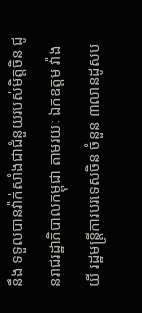នឹង ទទួលបានវ៉ាក់សាំងជាជំនួយរបស់មិត្តចិន ជូនរាជរដ្ឋាភិបាលកម្ពុជា តាមរយៈ ឯកឧត្តម វ៉ាង យី រដ្ឋមន្ត្រីការបរទេសចិន ចំនួន ៣លានដូសប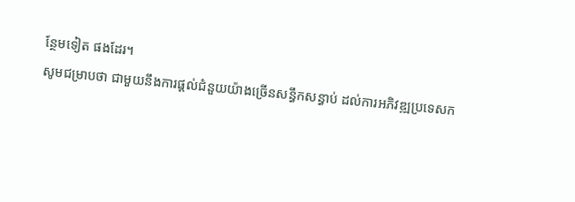ន្ថែមទៀត ផងដែរ។
សូមជម្រាបថា ជាមួយនឹងការផ្តល់ជំនួយយ៉ាងច្រើនសន្ធឹកសន្ធាប់ ដល់ការអភិវឌ្ឍប្រទេសក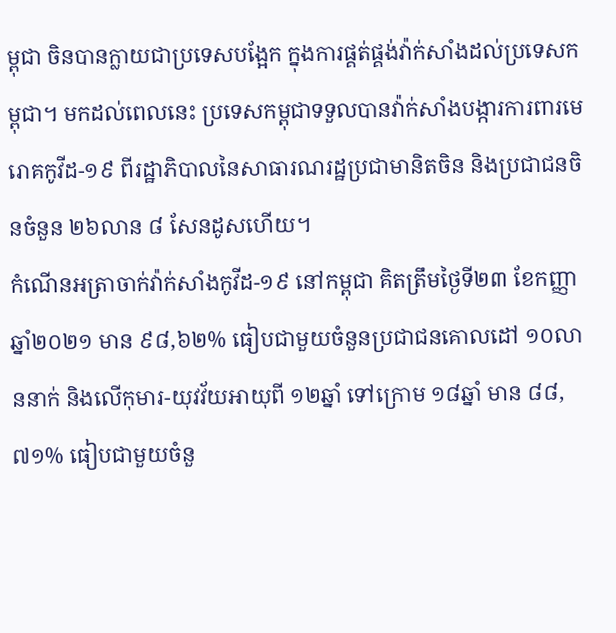ម្ពុជា ចិនបានក្លាយជាប្រទេសបង្អែក ក្នុងការផ្គត់ផ្គង់វ៉ាក់សាំងដល់ប្រទេសកម្ពុជា។ មកដល់ពេលនេះ ប្រទេសកម្ពុជាទទួលបានវ៉ាក់សាំងបង្ការការពារមេរោគកូវីដ-១៩ ពីរដ្ឋាភិបាលនៃសាធារណរដ្ឋប្រជាមានិតចិន និងប្រជាជនចិនចំនួន ២៦លាន ៨ សែនដូសហើយ។
កំណើនអត្រាចាក់វ៉ាក់សាំងកូវីដ-១៩ នៅកម្ពុជា គិតត្រឹមថ្ងៃទី២៣ ខែកញ្ញា ឆ្នាំ២០២១ មាន ៩៨,៦២% ធៀបជាមួយចំនួនប្រជាជនគោលដៅ ១០លាននាក់ និងលើកុមារ-យុវវ័យអាយុពី ១២ឆ្នាំ ទៅក្រោម ១៨ឆ្នាំ មាន ៨៨,៧១% ធៀបជាមួយចំនួ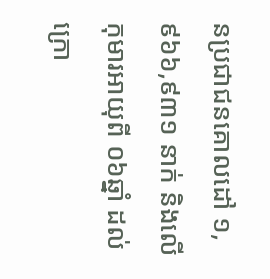នប្រជាជនគោលដៅ ១,៩៦៦,៩៣១ នាក់ និងលើកុមារអាយុពី ០៦ឆ្នាំ ដល់ក្រោ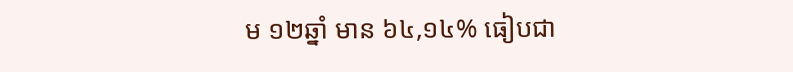ម ១២ឆ្នាំ មាន ៦៤,១៤% ធៀបជា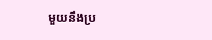មួយនឹងប្រ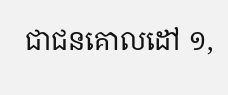ជាជនគោលដៅ ១,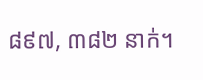៨៩៧, ៣៨២ នាក់។